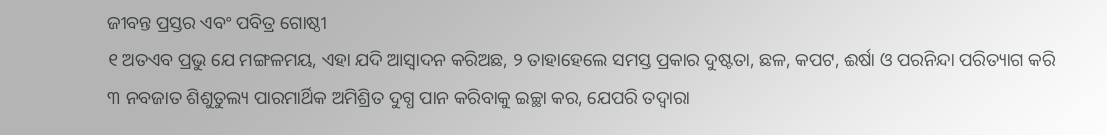ଜୀବନ୍ତ ପ୍ରସ୍ତର ଏବଂ ପବିତ୍ର ଗୋଷ୍ଠୀ
୧ ଅତଏବ ପ୍ରଭୁ ଯେ ମଙ୍ଗଳମୟ, ଏହା ଯଦି ଆସ୍ୱାଦନ କରିଅଛ, ୨ ତାହାହେଲେ ସମସ୍ତ ପ୍ରକାର ଦୁଷ୍ଟତା, ଛଳ, କପଟ, ଈର୍ଷା ଓ ପରନିନ୍ଦା ପରିତ୍ୟାଗ କରି ୩ ନବଜାତ ଶିଶୁତୁଲ୍ୟ ପାରମାର୍ଥିକ ଅମିଶ୍ରିତ ଦୁଗ୍ଧ ପାନ କରିବାକୁ ଇଚ୍ଛା କର, ଯେପରି ତଦ୍ୱାରା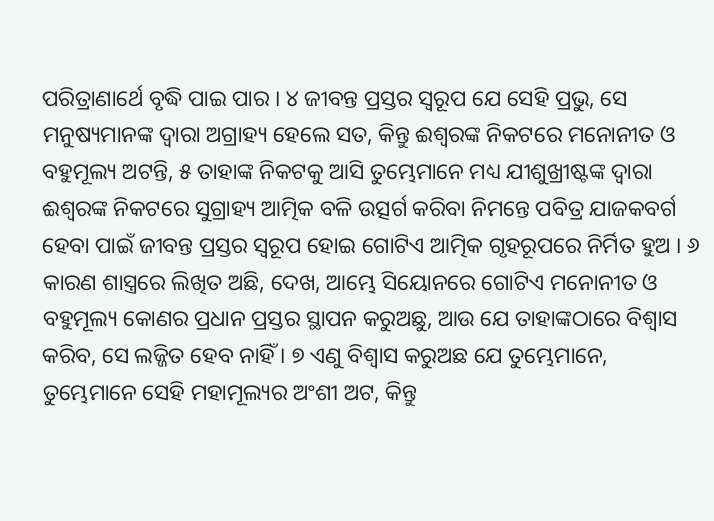ପରିତ୍ରାଣାର୍ଥେ ବୃଦ୍ଧି ପାଇ ପାର । ୪ ଜୀବନ୍ତ ପ୍ରସ୍ତର ସ୍ୱରୂପ ଯେ ସେହି ପ୍ରଭୁ, ସେ ମନୁଷ୍ୟମାନଙ୍କ ଦ୍ୱାରା ଅଗ୍ରାହ୍ୟ ହେଲେ ସତ, କିନ୍ତୁ ଈଶ୍ୱରଙ୍କ ନିକଟରେ ମନୋନୀତ ଓ ବହୁମୂଲ୍ୟ ଅଟନ୍ତି, ୫ ତାହାଙ୍କ ନିକଟକୁ ଆସି ତୁମ୍ଭେମାନେ ମଧ୍ୟ ଯୀଶୁଖ୍ରୀଷ୍ଟଙ୍କ ଦ୍ୱାରା ଈଶ୍ୱରଙ୍କ ନିକଟରେ ସୁଗ୍ରାହ୍ୟ ଆତ୍ମିକ ବଳି ଉତ୍ସର୍ଗ କରିବା ନିମନ୍ତେ ପବିତ୍ର ଯାଜକବର୍ଗ ହେବା ପାଇଁ ଜୀବନ୍ତ ପ୍ରସ୍ତର ସ୍ୱରୂପ ହୋଇ ଗୋଟିଏ ଆତ୍ମିକ ଗୃହରୂପରେ ନିର୍ମିତ ହୁଅ । ୬ କାରଣ ଶାସ୍ତ୍ରରେ ଲିଖିତ ଅଛି, ଦେଖ, ଆମ୍ଭେ ସିୟୋନରେ ଗୋଟିଏ ମନୋନୀତ ଓ ବହୁମୂଲ୍ୟ କୋଣର ପ୍ରଧାନ ପ୍ରସ୍ତର ସ୍ଥାପନ କରୁଅଛୁ, ଆଉ ଯେ ତାହାଙ୍କଠାରେ ବିଶ୍ୱାସ କରିବ, ସେ ଲଜ୍ଜିତ ହେବ ନାହିଁ । ୭ ଏଣୁ ବିଶ୍ୱାସ କରୁଅଛ ଯେ ତୁମ୍ଭେମାନେ, ତୁମ୍ଭେମାନେ ସେହି ମହାମୂଲ୍ୟର ଅଂଶୀ ଅଟ, କିନ୍ତୁ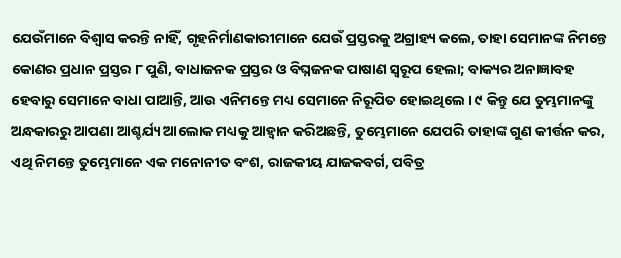ଯେଉଁମାନେ ବିଶ୍ୱାସ କରନ୍ତି ନାହିଁ, ଗୃହନିର୍ମାଣକାରୀମାନେ ଯେଉଁ ପ୍ରସ୍ତରକୁ ଅଗ୍ରାହ୍ୟ କଲେ, ତାହା ସେମାନଙ୍କ ନିମନ୍ତେ କୋଣର ପ୍ରଧାନ ପ୍ରସ୍ତର ୮ ପୁଣି, ବାଧାଜନକ ପ୍ରସ୍ତର ଓ ବିଘ୍ନଜନକ ପାଷାଣ ସ୍ୱରୂପ ହେଲା; ବାକ୍ୟର ଅନାଜ୍ଞାବହ ହେବାରୁ ସେମାନେ ବାଧା ପାଆନ୍ତି, ଆଉ ଏନିମନ୍ତେ ମଧ୍ୟ ସେମାନେ ନିରୂପିତ ହୋଇଥିଲେ । ୯ କିନ୍ତୁ ଯେ ତୁମ୍ଭମାନଙ୍କୁ ଅନ୍ଧକାରରୁ ଆପଣା ଆଶ୍ଚର୍ଯ୍ୟ ଆଲୋକ ମଧ୍ୟକୁ ଆହ୍ୱାନ କରିଅଛନ୍ତି, ତୁମ୍ଭେମାନେ ଯେପରି ତାହାଙ୍କ ଗୁଣ କୀର୍ତ୍ତନ କର, ଏଥି ନିମନ୍ତେ ତୁମ୍ଭେମାନେ ଏକ ମନୋନୀତ ବଂଶ, ରାଜକୀୟ ଯାଜକବର୍ଗ, ପବିତ୍ର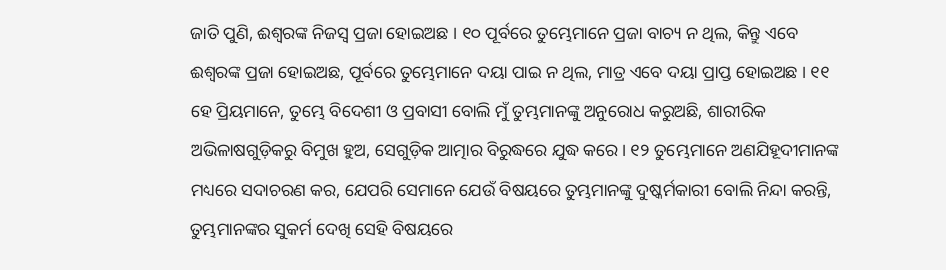ଜାତି ପୁଣି, ଈଶ୍ୱରଙ୍କ ନିଜସ୍ୱ ପ୍ରଜା ହୋଇଅଛ । ୧୦ ପୂର୍ବରେ ତୁମ୍ଭେମାନେ ପ୍ରଜା ବାଚ୍ୟ ନ ଥିଲ, କିନ୍ତୁ ଏବେ ଈଶ୍ୱରଙ୍କ ପ୍ରଜା ହୋଇଅଛ, ପୂର୍ବରେ ତୁମ୍ଭେମାନେ ଦୟା ପାଇ ନ ଥିଲ, ମାତ୍ର ଏବେ ଦୟା ପ୍ରାପ୍ତ ହୋଇଅଛ । ୧୧ ହେ ପ୍ରିୟମାନେ, ତୁମ୍ଭେ ବିଦେଶୀ ଓ ପ୍ରବାସୀ ବୋଲି ମୁଁ ତୁମ୍ଭମାନଙ୍କୁ ଅନୁରୋଧ କରୁଅଛି, ଶାରୀରିକ ଅଭିଳାଷଗୁଡ଼ିକରୁ ବିମୁଖ ହୁଅ, ସେଗୁଡ଼ିକ ଆତ୍ମାର ବିରୁଦ୍ଧରେ ଯୁଦ୍ଧ କରେ। ୧୨ ତୁମ୍ଭେମାନେ ଅଣଯିହୂଦୀମାନଙ୍କ ମଧ୍ୟରେ ସଦାଚରଣ କର, ଯେପରି ସେମାନେ ଯେଉଁ ବିଷୟରେ ତୁମ୍ଭମାନଙ୍କୁ ଦୁଷ୍କର୍ମକାରୀ ବୋଲି ନିନ୍ଦା କରନ୍ତି, ତୁମ୍ଭମାନଙ୍କର ସୁକର୍ମ ଦେଖି ସେହି ବିଷୟରେ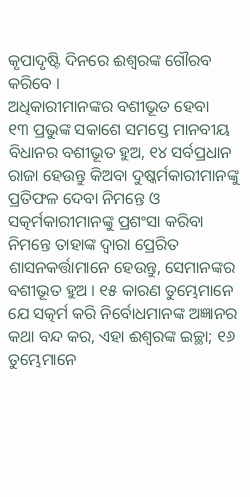କୃପାଦୃଷ୍ଟି ଦିନରେ ଈଶ୍ୱରଙ୍କ ଗୌରବ କରିବେ ।
ଅଧିକାରୀମାନଙ୍କର ବଶୀଭୂତ ହେବା
୧୩ ପ୍ରଭୁଙ୍କ ସକାଶେ ସମସ୍ତେ ମାନବୀୟ ବିଧାନର ବଶୀଭୂତ ହୁଅ, ୧୪ ସର୍ବପ୍ରଧାନ ରାଜା ହେଉନ୍ତୁ କିଅବା ଦୁଷ୍କର୍ମକାରୀମାନଙ୍କୁ ପ୍ରତିଫଳ ଦେବା ନିମନ୍ତେ ଓ ସତ୍କର୍ମକାରୀମାନଙ୍କୁ ପ୍ରଶଂସା କରିବା ନିମନ୍ତେ ତାହାଙ୍କ ଦ୍ୱାରା ପ୍ରେରିତ ଶାସନକର୍ତ୍ତାମାନେ ହେଉନ୍ତୁ, ସେମାନଙ୍କର ବଶୀଭୂତ ହୁଅ । ୧୫ କାରଣ ତୁମ୍ଭେମାନେ ଯେ ସତ୍କର୍ମ କରି ନିର୍ବୋଧମାନଙ୍କ ଅଜ୍ଞାନର କଥା ବନ୍ଦ କର, ଏହା ଈଶ୍ୱରଙ୍କ ଇଚ୍ଛା; ୧୬ ତୁମ୍ଭେମାନେ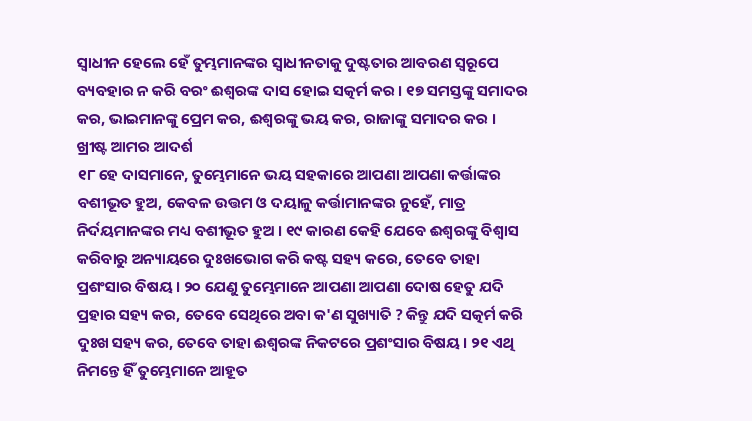ସ୍ୱାଧୀନ ହେଲେ ହେଁ ତୁମ୍ଭମାନଙ୍କର ସ୍ୱାଧୀନତାକୁ ଦୁଷ୍ଟତାର ଆବରଣ ସ୍ୱରୂପେ ବ୍ୟବହାର ନ କରି ବରଂ ଈଶ୍ୱରଙ୍କ ଦାସ ହୋଇ ସତ୍କର୍ମ କର । ୧୭ ସମସ୍ତଙ୍କୁ ସମାଦର କର, ଭାଇମାନଙ୍କୁ ପ୍ରେମ କର, ଈଶ୍ୱରଙ୍କୁ ଭୟ କର, ରାଜାଙ୍କୁ ସମାଦର କର ।
ଖ୍ରୀଷ୍ଟ ଆମର ଆଦର୍ଶ
୧୮ ହେ ଦାସମାନେ, ତୁମ୍ଭେମାନେ ଭୟ ସହକାରେ ଆପଣା ଆପଣା କର୍ତ୍ତାଙ୍କର ବଶୀଭୂତ ହୁଅ, କେବଳ ଉତ୍ତମ ଓ ଦୟାଳୁ କର୍ତ୍ତାମାନଙ୍କର ନୁହେଁ, ମାତ୍ର ନିର୍ଦୟମାନଙ୍କର ମଧ୍ୟ ବଶୀଭୂତ ହୁଅ । ୧୯ କାରଣ କେହି ଯେବେ ଈଶ୍ୱରଙ୍କୁ ବିଶ୍ୱାସ କରିବାରୁ ଅନ୍ୟାୟରେ ଦୁଃଖଭୋଗ କରି କଷ୍ଟ ସହ୍ୟ କରେ, ତେବେ ତାହା ପ୍ରଶଂସାର ବିଷୟ । ୨୦ ଯେଣୁ ତୁମ୍ଭେମାନେ ଆପଣା ଆପଣା ଦୋଷ ହେତୁ ଯଦି ପ୍ରହାର ସହ୍ୟ କର, ତେବେ ସେଥିରେ ଅବା କ'ଣ ସୁଖ୍ୟାତି ? କିନ୍ତୁ ଯଦି ସତ୍କର୍ମ କରି ଦୁଃଖ ସହ୍ୟ କର, ତେବେ ତାହା ଈଶ୍ୱରଙ୍କ ନିକଟରେ ପ୍ରଶଂସାର ବିଷୟ । ୨୧ ଏଥି ନିମନ୍ତେ ହିଁ ତୁମ୍ଭେମାନେ ଆହୂତ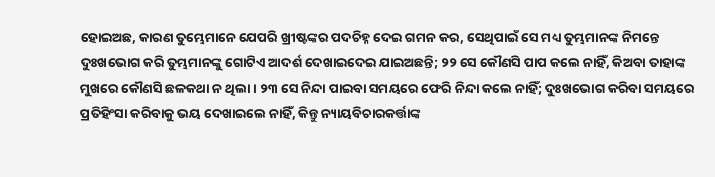ହୋଇଅଛ, କାରଣ ତୁମ୍ଭେମାନେ ଯେପରି ଖ୍ରୀଷ୍ଟଙ୍କର ପଦଚିହ୍ନ ଦେଇ ଗମନ କର, ସେଥିପାଇଁ ସେ ମଧ୍ୟ ତୁମ୍ଭମାନଙ୍କ ନିମନ୍ତେ ଦୁଃଖଭୋଗ କରି ତୁମ୍ଭମାନଙ୍କୁ ଗୋଟିଏ ଆଦର୍ଶ ଦେଖାଇଦେଇ ଯାଇଅଛନ୍ତି; ୨୨ ସେ କୌଣସି ପାପ କଲେ ନାହିଁ, କିଅବା ତାହାଙ୍କ ମୁଖରେ କୌଣସି ଛଳକଥା ନ ଥିଲା । ୨୩ ସେ ନିନ୍ଦା ପାଇବା ସମୟରେ ଫେରି ନିନ୍ଦା କଲେ ନାହିଁ; ଦୁଃଖଭୋଗ କରିବା ସମୟରେ ପ୍ରତିହିଂସା କରିବାକୁ ଭୟ ଦେଖାଇଲେ ନାହିଁ, କିନ୍ତୁ ନ୍ୟାୟବିଚାରକର୍ତ୍ତାଙ୍କ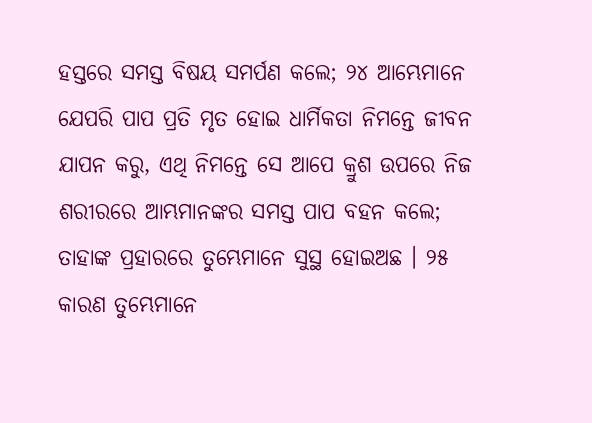ହସ୍ତରେ ସମସ୍ତ ବିଷୟ ସମର୍ପଣ କଲେ; ୨୪ ଆମ୍ଭେମାନେ ଯେପରି ପାପ ପ୍ରତି ମୃତ ହୋଇ ଧାର୍ମିକତା ନିମନ୍ତେ ଜୀବନ ଯାପନ କରୁ, ଏଥି ନିମନ୍ତେ ସେ ଆପେ କ୍ରୁଶ ଉପରେ ନିଜ ଶରୀରରେ ଆମ୍ଭମାନଙ୍କର ସମସ୍ତ ପାପ ବହନ କଲେ; ତାହାଙ୍କ ପ୍ରହାରରେ ତୁମ୍ଭେମାନେ ସୁସ୍ଥ ହୋଇଅଛ । ୨୫ କାରଣ ତୁମ୍ଭେମାନେ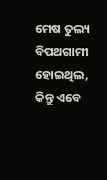ମେଷ ତୁଲ୍ୟ ବିପଥଗାମୀ ହୋଇଥିଲ, କିନ୍ତୁ ଏବେ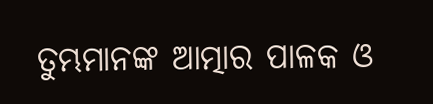ତୁମ୍ଭମାନଙ୍କ ଆତ୍ମାର ପାଳକ ଓ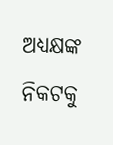ଅଧ୍ୟକ୍ଷଙ୍କ ନିକଟକୁ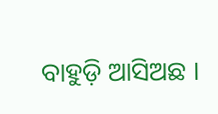ବାହୁଡ଼ି ଆସିଅଛ ।